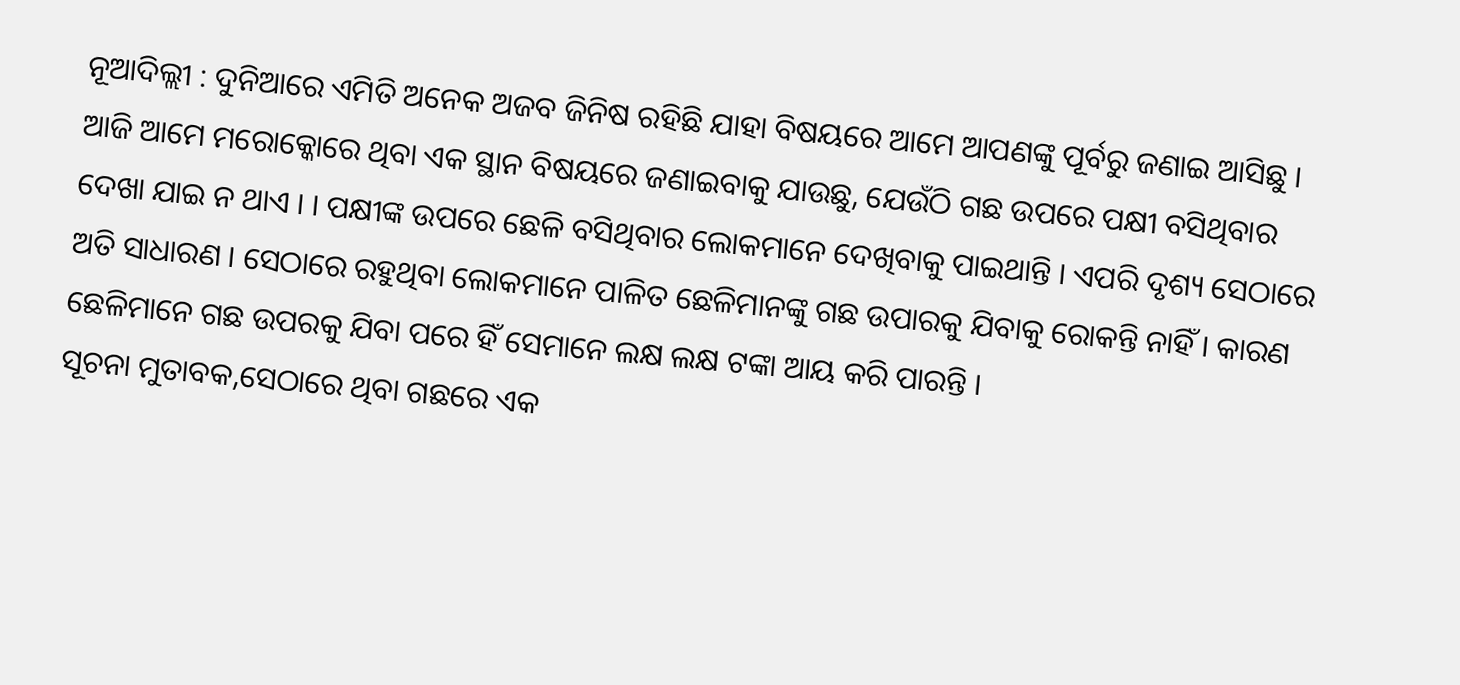ନୂଆଦିଲ୍ଲୀ : ଦୁନିଆରେ ଏମିତି ଅନେକ ଅଜବ ଜିନିଷ ରହିଛି ଯାହା ବିଷୟରେ ଆମେ ଆପଣଙ୍କୁ ପୂର୍ବରୁ ଜଣାଇ ଆସିଛୁ । ଆଜି ଆମେ ମରୋକ୍କୋରେ ଥିବା ଏକ ସ୍ଥାନ ବିଷୟରେ ଜଣାଇବାକୁ ଯାଉଛୁ, ଯେଉଁଠି ଗଛ ଉପରେ ପକ୍ଷୀ ବସିଥିବାର ଦେଖା ଯାଇ ନ ଥାଏ । । ପକ୍ଷୀଙ୍କ ଉପରେ ଛେଳି ବସିଥିବାର ଲୋକମାନେ ଦେଖିବାକୁ ପାଇଥାନ୍ତି । ଏପରି ଦୃଶ୍ୟ ସେଠାରେ ଅତି ସାଧାରଣ । ସେଠାରେ ରହୁଥିବା ଲୋକମାନେ ପାଳିତ ଛେଳିମାନଙ୍କୁ ଗଛ ଉପାରକୁ ଯିବାକୁ ରୋକନ୍ତି ନାହିଁ । କାରଣ ଛେଳିମାନେ ଗଛ ଉପରକୁ ଯିବା ପରେ ହିଁ ସେମାନେ ଲକ୍ଷ ଲକ୍ଷ ଟଙ୍କା ଆୟ କରି ପାରନ୍ତି ।
ସୂଚନା ମୁତାବକ,ସେଠାରେ ଥିବା ଗଛରେ ଏକ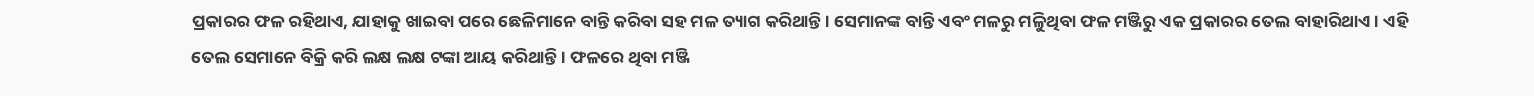ପ୍ରକାରର ଫଳ ରହିଥାଏ, ଯାହାକୁ ଖାଇବା ପରେ ଛେଳିମାନେ ବାନ୍ତି କରିବା ସହ ମଳ ତ୍ୟାଗ କରିଥାନ୍ତି । ସେମାନଙ୍କ ବାନ୍ତି ଏବଂ ମଳରୁ ମଳିୁଥିବା ଫଳ ମଞ୍ଜିରୁ ଏକ ପ୍ରକାରର ତେଲ ବାହାରିଥାଏ। ଏହି ତେଲ ସେମାନେ ବିକ୍ରି କରି ଲକ୍ଷ ଲକ୍ଷ ଟଙ୍କା ଆୟ କରିଥାନ୍ତି । ଫଳରେ ଥିବା ମଞ୍ଜି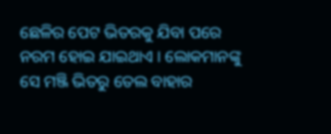ଛେଳିର ପେଟ ଭିତରକୁ ଯିବା ପରେ ନରମ ହୋଇ ଯାଇଥାଏ । ଲୋକମାନଙ୍କୁ ସେ ମଞ୍ଜି ଭିତରୁ ତେଲ ବାହାର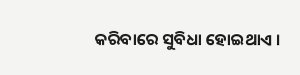କରିବାରେ ସୁବିଧା ହୋଇଥାଏ ।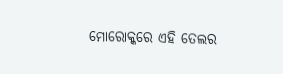ମୋରୋକ୍କରେ ଏହି ତେଲର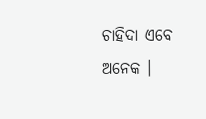ଚାହିଦା ଏବେ ଅନେକ ।